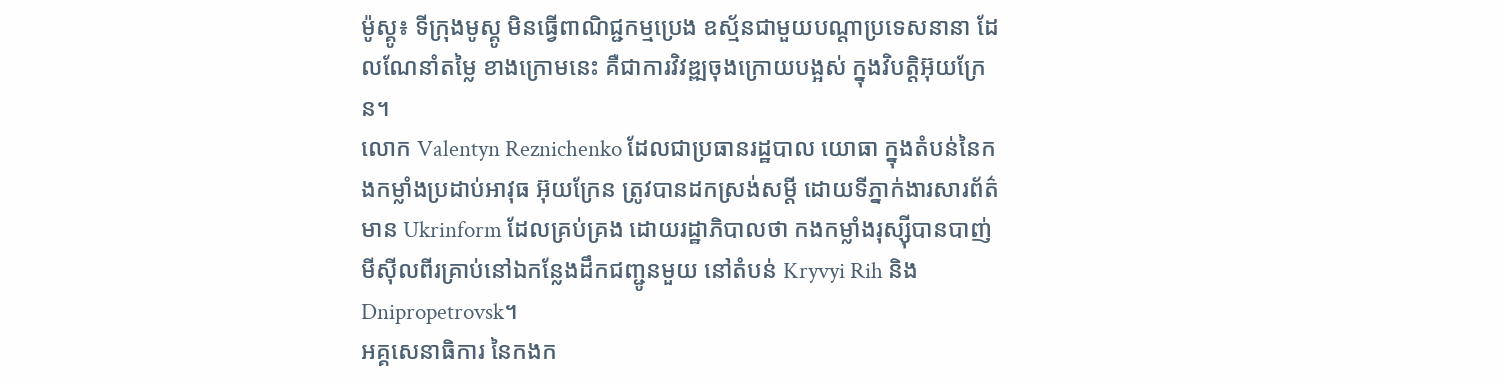ម៉ូស្គូ៖ ទីក្រុងមូស្គូ មិនធ្វើពាណិជ្ជកម្មប្រេង ឧស្ម័នជាមួយបណ្តាប្រទេសនានា ដែលណែនាំតម្លៃ ខាងក្រោមនេះ គឺជាការវិវឌ្ឍចុងក្រោយបង្អស់ ក្នុងវិបត្តិអ៊ុយក្រែន។
លោក Valentyn Reznichenko ដែលជាប្រធានរដ្ឋបាល យោធា ក្នុងតំបន់នៃកងកម្លាំងប្រដាប់អាវុធ អ៊ុយក្រែន ត្រូវបានដកស្រង់សម្តី ដោយទីភ្នាក់ងារសារព័ត៌មាន Ukrinform ដែលគ្រប់គ្រង ដោយរដ្ឋាភិបាលថា កងកម្លាំងរុស្ស៊ីបានបាញ់មីស៊ីលពីរគ្រាប់នៅឯកន្លែងដឹកជញ្ជូនមួយ នៅតំបន់ Kryvyi Rih និង Dnipropetrovsk។
អគ្គសេនាធិការ នៃកងក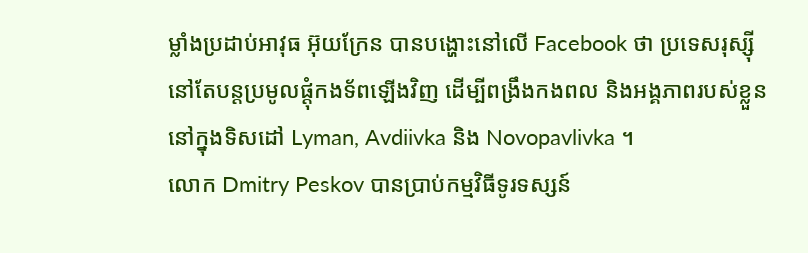ម្លាំងប្រដាប់អាវុធ អ៊ុយក្រែន បានបង្ហោះនៅលើ Facebook ថា ប្រទេសរុស្ស៊ី នៅតែបន្តប្រមូលផ្តុំកងទ័ពឡើងវិញ ដើម្បីពង្រឹងកងពល និងអង្គភាពរបស់ខ្លួននៅក្នុងទិសដៅ Lyman, Avdiivka និង Novopavlivka ។
លោក Dmitry Peskov បានប្រាប់កម្មវិធីទូរទស្សន៍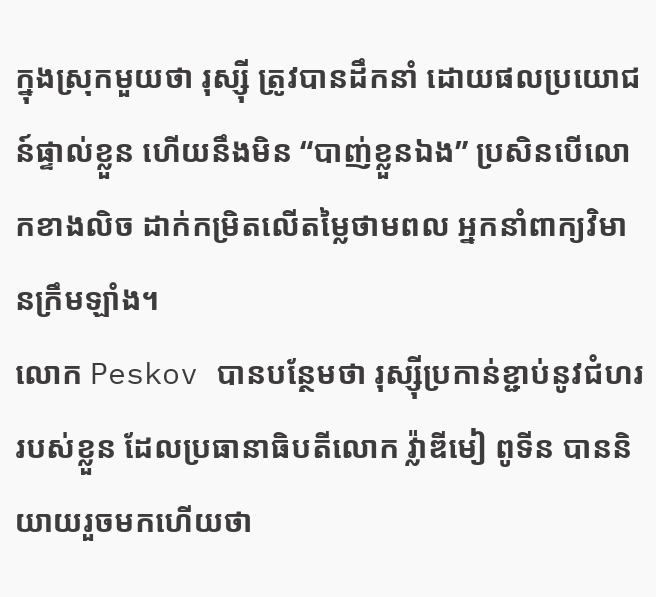ក្នុងស្រុកមួយថា រុស្ស៊ី ត្រូវបានដឹកនាំ ដោយផលប្រយោជន៍ផ្ទាល់ខ្លួន ហើយនឹងមិន “បាញ់ខ្លួនឯង” ប្រសិនបើលោកខាងលិច ដាក់កម្រិតលើតម្លៃថាមពល អ្នកនាំពាក្យវិមានក្រឹមឡាំង។
លោក Peskov បានបន្ថែមថា រុស្ស៊ីប្រកាន់ខ្ជាប់នូវជំហររបស់ខ្លួន ដែលប្រធានាធិបតីលោក វ្ល៉ាឌីមៀ ពូទីន បាននិយាយរួចមកហើយថា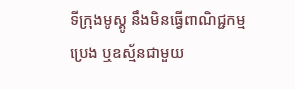ទីក្រុងមូស្គូ នឹងមិនធ្វើពាណិជ្ជកម្មប្រេង ឬឧស្ម័នជាមួយ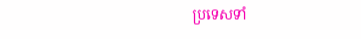ប្រទេសទាំ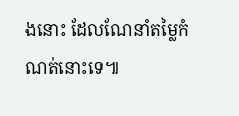ងនោះ ដែលណែនាំតម្លៃកំណត់នោះទេ៕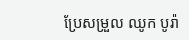ប្រែសម្រួល ឈូក បូរ៉ា